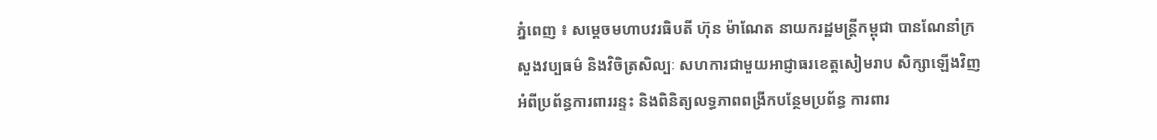ភ្នំពេញ ៖ សម្តេចមហាបវរធិបតី ហ៊ុន ម៉ាណែត នាយករដ្ឋមន្ត្រីកម្ពុជា បានណែនាំក្រសួងវប្បធម៌ និងវិចិត្រសិល្បៈ សហការជាមួយអាជ្ញាធរខេត្តសៀមរាប សិក្សាឡើងវិញអំពីប្រព័ន្ធការពាររន្ទះ និងពិនិត្យលទ្ធភាពពង្រីកបន្ថែមប្រព័ន្ធ ការពារ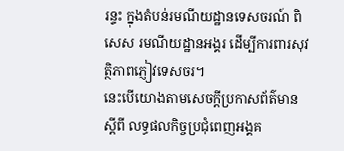រន្ទះ ក្នុងតំបន់រមណីយដ្ឋានទេសចរណ៍ ពិសេស រមណីយដ្ឋានអង្គរ ដើម្បីការពារសុវត្ថិភាពភ្ញៀវទេសចរ។
នេះបើយោងតាមសេចក្ដីប្រកាសព័ត៌មាន ស្ដីពី លទ្ធផលកិច្ចប្រជុំពេញអង្គគ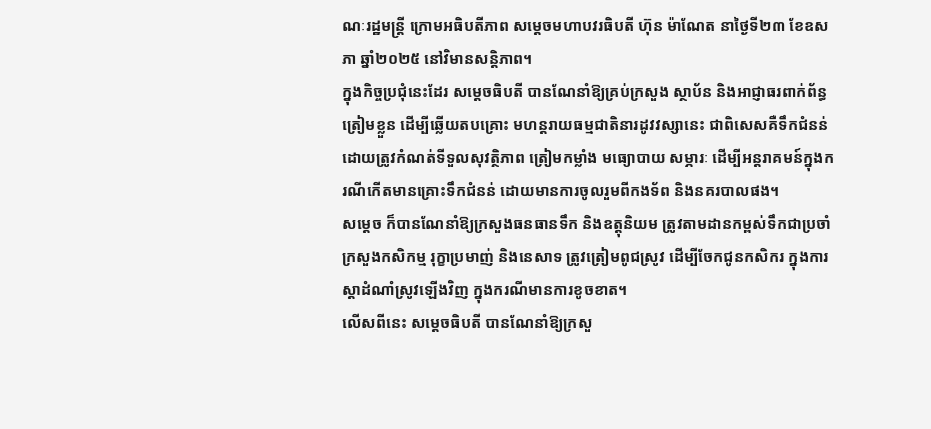ណៈរដ្ឋមន្ត្រី ក្រោមអធិបតីភាព សម្តេចមហាបវរធិបតី ហ៊ុន ម៉ាណែត នាថ្ងៃទី២៣ ខែឧសភា ឆ្នាំ២០២៥ នៅវិមានសន្ដិភាព។
ក្នុងកិច្ចប្រជុំនេះដែរ សម្តេចធិបតី បានណែនាំឱ្យគ្រប់ក្រសួង ស្ថាប័ន និងអាជ្ញាធរពាក់ព័ន្ធត្រៀមខ្លួន ដើម្បីឆ្លើយតបគ្រោះ មហន្តរាយធម្មជាតិនារដូវវស្សានេះ ជាពិសេសគឺទឹកជំនន់ ដោយត្រូវកំណត់ទីទួលសុវត្ថិភាព ត្រៀមកម្លាំង មធ្យោបាយ សម្ភារៈ ដើម្បីអន្តរាគមន៍ក្នុងករណីកើតមានគ្រោះទឹកជំនន់ ដោយមានការចូលរួមពីកងទ័ព និងនគរបាលផង។
សម្តេច ក៏បានណែនាំឱ្យក្រសួងធនធានទឹក និងឧត្តុនិយម ត្រូវតាមដានកម្ពស់ទឹកជាប្រចាំ ក្រសួងកសិកម្ម រុក្ខាប្រមាញ់ និងនេសាទ ត្រូវត្រៀមពូជស្រូវ ដើម្បីចែកជូនកសិករ ក្នុងការស្តាដំណាំស្រូវឡើងវិញ ក្នុងករណីមានការខូចខាត។
លើសពីនេះ សម្តេចធិបតី បានណែនាំឱ្យក្រសួ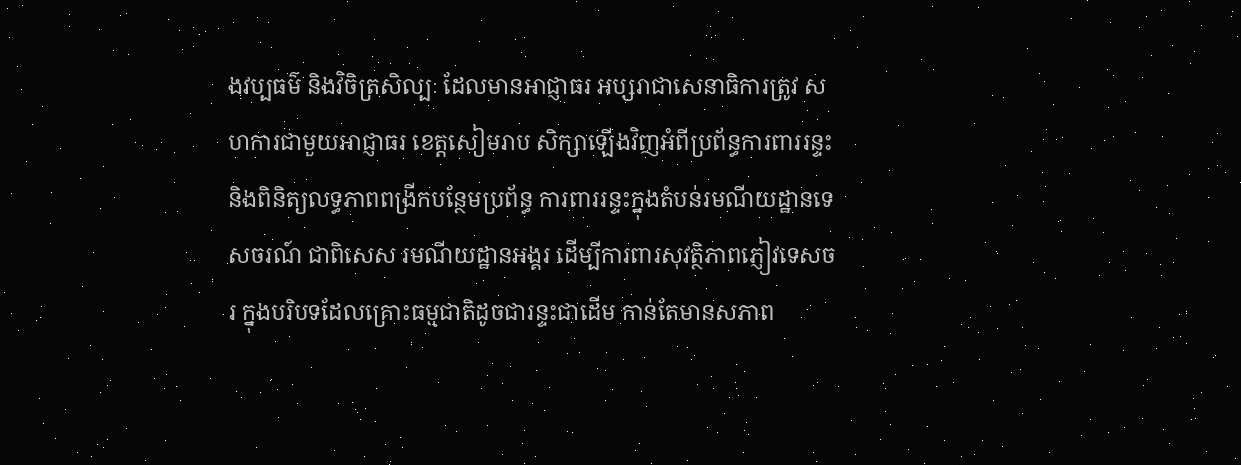ងវប្បធម៌ និងវិចិត្រសិល្បៈ ដែលមានអាជ្ញាធរ អប្សរាជាសេនាធិការត្រូវ សហការជាមួយអាជ្ញាធរ ខេត្តសៀមរាប សិក្សាឡើងវិញអំពីប្រព័ន្ធការពាររន្ទះ និងពិនិត្យលទ្ធភាពពង្រីកបន្ថែមប្រព័ន្ធ ការពាររន្ទះក្នុងតំបន់រមណីយដ្ឋានទេសចរណ៍ ជាពិសេស រមណីយដ្ឋានអង្គរ ដើម្បីការពារសុវត្ថិភាពភ្ញៀវទេសចរ ក្នុងបរិបទដែលគ្រោះធម្មជាតិដូចជារន្ទះជាដើម កាន់តែមានសភាព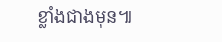ខ្លាំងជាងមុន៕